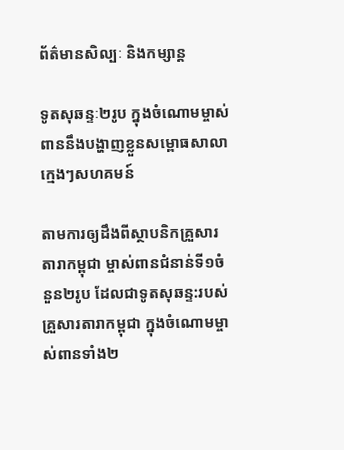ព័ត៌មានសិល្បៈ និងកម្សាន្ត

ទូតសុឆន្ទៈ២រូប ក្នុងចំណោមម្ចាស់ពាននឹងបង្ហាញខ្លួនសម្ពោធសាលាក្មេងៗសហគមន៍

តាមការឲ្យដឹងពីស្ថាបនិកគ្រួសារតារាកម្ពុជា ម្ចាស់ពានជំនាន់ទី១ចំនួន២រូប ដែលជាទូតសុឆន្ទ:របស់គ្រួសារតារាកម្ពុជា ក្នុងចំណោមម្ចាស់ពានទាំង២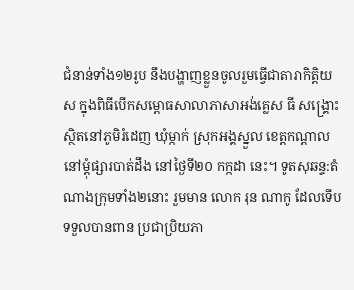ជំនាន់ទាំង១២រូប នឹងបង្ហាញខ្លួនចូលរួមធ្វើជាតារាកិត្តិយស ក្នុងពិធីបើកសម្ពោធសាលាភាសាអង់គ្លេស ធី សង្គ្រោះ ស្ថិតនៅភូមិរំដេញ ឃុំម្កាក់ ស្រុកអង្គស្នួល ខេត្តកណ្ដាល នៅម្ដុំផ្សារបាត់ដឹង នៅថ្ងៃទី២០ កក្កដា នេះ។ ទូតសុឆន្ទ:តំណាងក្រុមទាំង២នោះ រួមមាន លោក រុន ណាកូ ដែលទើបទទួលបានពាន ប្រជាប្រិយភា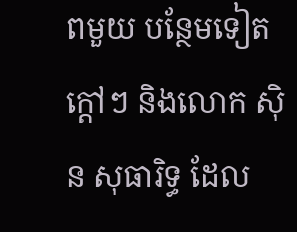ពមួយ បន្ថែមទៀតក្ដៅៗ និងលោក សុិន សុធារិទ្ធ ដែល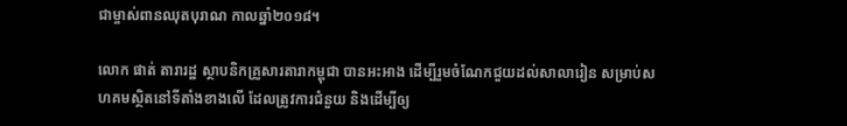ជាម្ចាស់ពានឈុតបុរាណ កាលឆ្នាំ២០១៨។

លោក ផាត់ តារារដ្ឋ ស្ថាបនិកគ្រួសារតារាកម្ពុជា បានអះអាង ដើម្បីរួមចំណែកជួយដល់សាលារៀន សម្រាប់សហគមស្ថិតនៅទីតាំងខាងលើ ដែលត្រូវការជំនួយ និងដើម្បីឲ្យ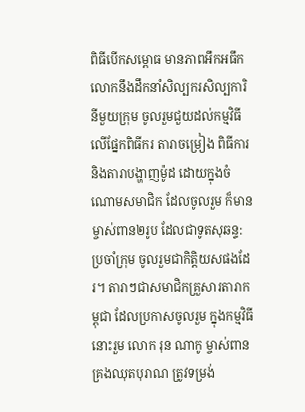ពិធីបើកសម្ពោធ មានភាពអឹកអធឹក លោកនឹងដឹកនាំសិល្បករសិល្បការិនីមួយក្រុម ចូលរួមជួយដល់កម្មវិធី លើផ្នែកពិធីករ តារាចម្រៀង ពិធីការ និងតារាបង្ហាញម៉ូដ ដោយក្នុងចំណោមសមាជិក ដែលចូលរួម ក៏មានម្ចាស់ពាន២រូប ដែលជាទូតសុឆន្ទ:ប្រចាំក្រុម ចូលរួមជាកិត្តិយសផងដែរ។ តារាៗជាសមាជិកគ្រួសារតារាកម្ពុជា ដែលប្រកាសចូលរួម ក្នុងកម្មវិធីនោះរួម លោក រុន ណាកូ ម្ចាស់ពានគ្រងឈុតបុរាណ ត្រូវទម្រង់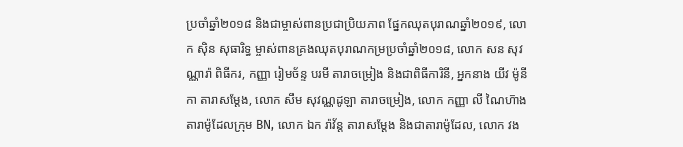ប្រចាំឆ្នាំ២០១៨ និងជាម្ចាស់ពានប្រជាប្រិយភាព ផ្នែកឈុតបុរាណឆ្នាំ២០១៩, លោក សុិន សុធារិទ្ធ ម្ចាស់ពានគ្រងឈុតបុរាណកម្រប្រចាំឆ្នាំ២០១៨, លោក សន សុវណ្ណារ៉ា ពិធីករ, កញ្ញា រៀមច័ន្ទ បរមី តារាចម្រៀង និងជាពិធីការិនី, អ្នកនាង យីវ ម៉ូនីកា តារាសម្ដែង, លោក សឹម សុវណ្ណដូឡា តារាចម្រៀង, លោក កញ្ញា លី ណៃហ៑ាង តារាម៉ូដែលក្រុម BN, លោក ឯក រ៉ាវ័ន្ត តារាសម្ដែង និងជាតារាម៉ូដែល, លោក វង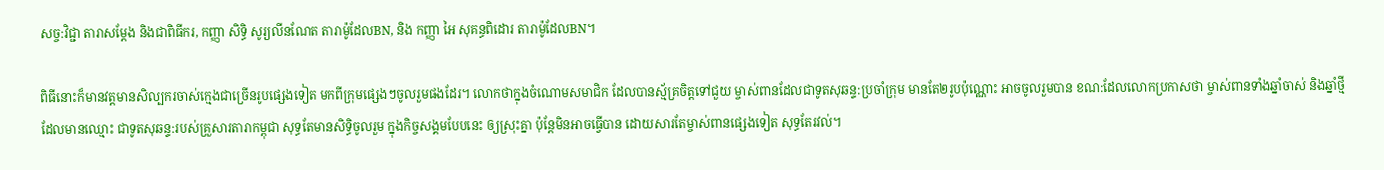សច្ច:វិជ្ជា តារាសម្ដែង និងជាពិធីករ, កញ្ញា សិទ្ធិ សូរ្យលីនណែត តារាម៉ូដែលBN, និង កញ្ញា អៃ សុគន្ធពិដោរ តារាម៉ូដែលBN។

ពិធីនោះក៏មានវត្តមានសិល្បករចាស់ក្មេងជាច្រើនរូបផ្សេងទៀត មកពីក្រុមផ្សេងៗចូលរួមផងដែរ។ លោកថាក្នុងចំណោមសមាជិក ដែលបានស្ម័គ្រចិត្តទៅជួយ ម្ចាស់ពានដែលជាទូតសុឆន្ទ:ប្រចាំក្រុម មានតែ២រូបប៉ុណ្ណោះ អាចចូលរួមបាន ខណ:ដែលលោកប្រកាសថា ម្ចាស់ពានទាំងឆ្នាំចាស់ និងឆ្នាំថ្មី ដែលមានឈ្មោះ ជាទូតសុឆន្ទ:របស់គ្រួសារតារាកម្ពុជា សុទ្ធតែមានសិទ្ធិចូលរួម ក្នុងកិច្ចសង្គមបែបនេះ ឲ្យស្រុះគ្នា ប៉ុន្តែមិនអាចធ្វើបាន ដោយសារតែម្ចាស់ពានផ្សេងទៀត សុទ្ធតែរវល់។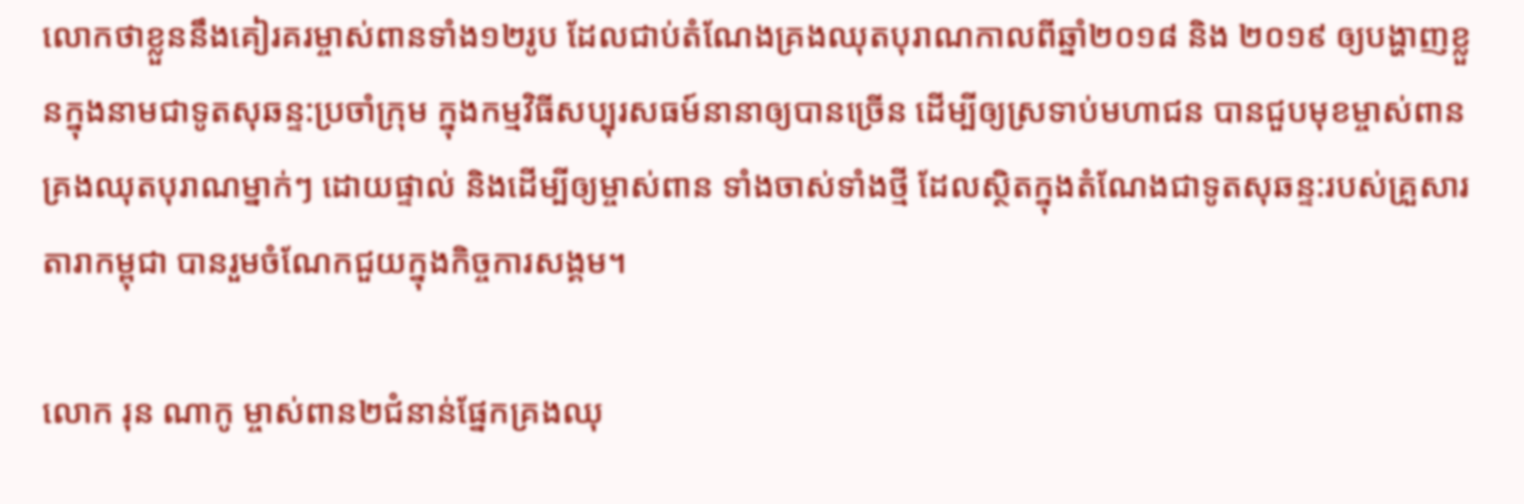លោកថាខ្លួននឹងគៀរគរម្ចាស់ពានទាំង១២រូប ដែលជាប់តំណែងគ្រងឈុតបុរាណកាលពីឆ្នាំ២០១៨ និង ២០១៩ ឲ្យបង្ហាញខ្លួនក្នុងនាមជាទូតសុឆន្ទ:ប្រចាំក្រុម ក្នុងកម្មវិធីសប្បុរសធម៍នានាឲ្យបានច្រើន ដើម្បីឲ្យស្រទាប់មហាជន បានជួបមុខម្ចាស់ពានគ្រងឈុតបុរាណម្នាក់ៗ ដោយផ្ទាល់ និងដើម្បីឲ្យម្ចាស់ពាន ទាំងចាស់ទាំងថ្មី ដែលស្ថិតក្នុងតំណែងជាទូតសុឆន្ទ:របស់គ្រួសារតារាកម្ពុជា បានរួមចំណែកជួយក្នុងកិច្ចការសង្គម។

លោក រុន ណាកូ ម្ចាស់ពាន២ជំនាន់ផ្នែកគ្រងឈុ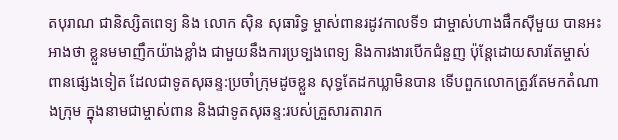តបុរាណ ជានិស្សិតពេទ្យ និង លោក សុិន សុធារិទ្ធ ម្ចាស់ពានរដូវកាលទី១ ជាម្ចាស់ហាងផឹកសុីមួយ បានអះអាងថា ខ្លួនមមាញឹកយ៉ាងខ្លាំង ជាមួយនឹងការប្រទ្បងពេទ្យ និងការងារបើកជំនួញ ប៉ុន្តែដោយសារតែម្ចាស់ពានផ្សេងទៀត ដែលជាទូតសុឆន្ទ:ប្រចាំក្រុមដូចខ្លួន សុទ្ធតែដកឃ្លាមិនបាន ទើបពួកលោកត្រូវតែមកតំណាងក្រុម ក្នុងនាមជាម្ចាស់ពាន និងជាទូតសុឆន្ទ:របស់គ្រួសារតារាក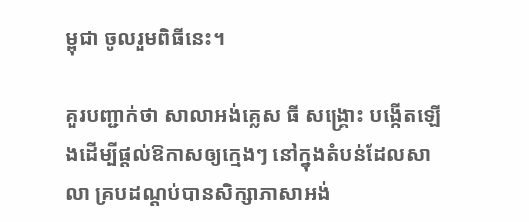ម្ពុជា ចូលរួមពិធីនេះ។

គួរបញ្ជាក់ថា សាលាអង់គ្លេស ធី សង្គ្រោះ បង្កើតឡើងដើម្បីផ្ដល់ឱកាសឲ្យក្មេងៗ នៅក្នុងតំបន់ដែលសាលា គ្របដណ្ដប់បានសិក្សាភាសាអង់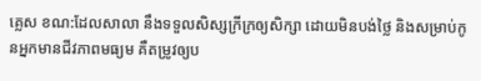គ្លេស ខណ:ដែលសាលា នឹងទទួលសិស្សក្រីក្រឲ្យសិក្សា ដោយមិនបង់ថ្លៃ និងសម្រាប់កូនអ្នកមានជីវភាពមធ្យម គឺតម្រូវឲ្យប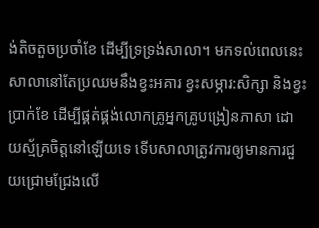ង់តិចតួចប្រចាំខែ ដើម្បីទ្រទ្រង់សាលា។ មកទល់ពេលនេះ សាលានៅតែប្រឈមនឹងខ្វះអគារ ខ្វះសម្ភារ:សិក្សា និងខ្វះប្រាក់ខែ ដើម្បីផ្គត់ផ្គង់លោកគ្រូអ្នកគ្រូបង្រៀនភាសា ដោយស្ម័គ្រចិត្តនៅឡើយទេ ទើបសាលាត្រូវការឲ្យមានការជួយជ្រោមជ្រែងលើ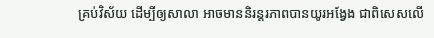គ្រប់វិស័យ ដើម្បីឲ្យសាលា អាចមាននិរន្តរភាពបានយូរអង្វែង ជាពិសេសលើ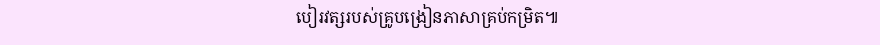បៀរវត្សរបស់គ្រូបង្រៀនភាសាគ្រប់កម្រិត៕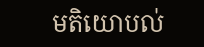មតិយោបល់